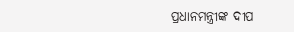ପ୍ରଧାନମନ୍ତ୍ରୀଙ୍କ ଦୀପ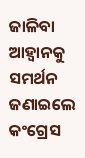ଜାଳିବା ଆହ୍ୱାନକୁ ସମର୍ଥନ ଜଣାଇଲେ କଂଗ୍ରେସ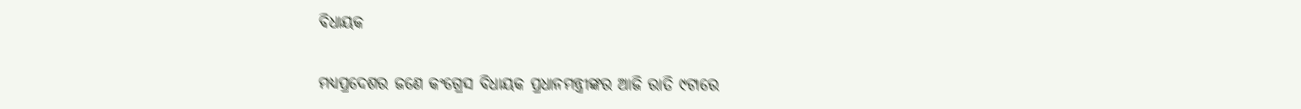ବିଧାୟକ


ମଧ୍ୟପ୍ରଦେଶର ଜଣେ କଂଗ୍ରେସ ବିଧାୟକ ପ୍ରଧାନମନ୍ତ୍ରୀଙ୍କର ଆଜି ରାତି ୯ଟାରେ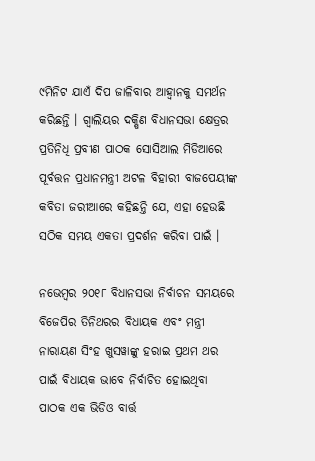୯ମିନିଟ ଯାଏଁ ଦିପ ଜାଳିବାର ଆହ୍ୱାନକୁ ସମର୍ଥନ କରିଛନ୍ତି । ଗ୍ୱାଲିୟର ଦକ୍ଷିଣ ବିଧାନସଭା କ୍ଷେତ୍ରର ପ୍ରତିନିଧି ପ୍ରବୀଣ ପାଠକ ସୋସିଆଲ ମିଡିଆରେ ପୂର୍ବତ୍ତନ ପ୍ରଧାନମନ୍ତ୍ରୀ ଅଟଳ ବିହାରୀ ବାଜପେୟୀଙ୍କ କବିତା ଜରୀଆରେ କହିଛନ୍ତି ଯେ, ଏହା ହେଉଛି ସଠିକ ସମୟ ଏକତା ପ୍ରଦର୍ଶନ କରିବା ପାଇଁ ।

ନଭେମ୍ବର ୨୦୧୮ ବିଧାନସଭା ନିର୍ବାଚନ ସମୟରେ ବିଜେପିର ତିନିଥରର ବିଧାୟକ ଏବଂ ମନ୍ତ୍ରୀ ନାରାୟଣ ସିଂହ ଖୁସୱାଙ୍କୁ ହରାଇ ପ୍ରଥମ ଥର ପାଇଁ ବିଧାୟକ ଭାବେ ନିର୍ବାଚିତ ହୋଇଥିବା ପାଠକ ଏକ ଭିଡିଓ ବାର୍ତ୍ତ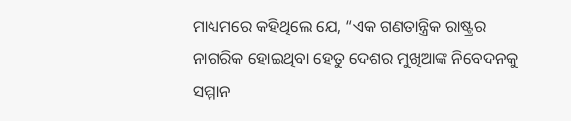ମାଧ୍ୟମରେ କହିଥିଲେ ଯେ, “ଏକ ଗଣତାନ୍ତ୍ରିକ ରାଷ୍ଟ୍ରର ନାଗରିକ ହୋଇଥିବା ହେତୁ ଦେଶର ମୁଖିଆଙ୍କ ନିବେଦନକୁ ସମ୍ମାନ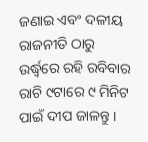ଜଣାଇ ଏବଂ ଦଳୀୟ ରାଜନୀତି ଠାରୁ ଉର୍ଦ୍ଧ୍ୱରେ ରହି ରବିବାର ରାଚି ୯ଟାରେ ୯ ମିନିଟ ପାଇଁ ଦୀପ ଜାଳନ୍ତୁ ।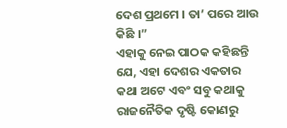ଦେଶ ପ୍ରଥମେ । ତା’ ପରେ ଆଉ କିଛି ।”
ଏହାକୁ ନେଇ ପାଠକ କହିଛନ୍ତି ଯେ, ଏହା ଦେଶର ଏକତାର କଥା ଅଟେ ଏବଂ ସବୁ କଥାକୁ ରାଜନୈତିକ ଦୃଷ୍ଟି କୋଣରୁ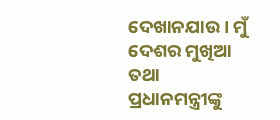ଦେଖାନଯାଉ । ମୁଁ ଦେଶର ମୁଖିଆ ତଥା ପ୍ରଧାନମନ୍ତ୍ରୀଙ୍କୁ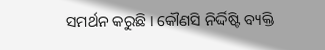ସମର୍ଥନ କରୁଛି । କୌଣସି ନିର୍ଦ୍ଦିଷ୍ଟି ବ୍ୟକ୍ତି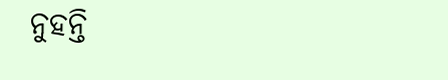ନୁହନ୍ତି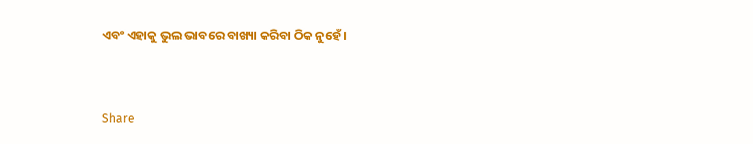ଏବଂ ଏହାକୁ ଭୁଲ ଭାବରେ ବାଖ୍ୟା କରିବା ଠିକ ନୁହେଁ ।


Share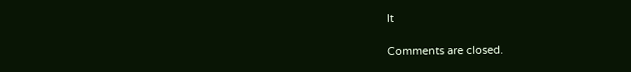It

Comments are closed.